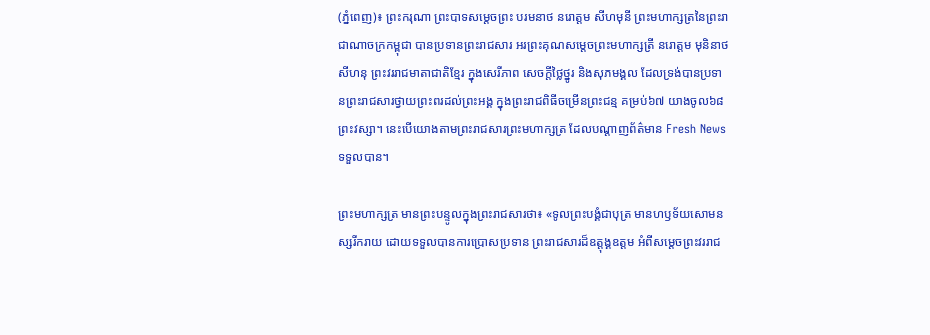(ភ្នំពេញ)៖ ព្រះករុណា ព្រះបាទសម្តេចព្រះ បរមនាថ នរោត្តម សីហមុនី ព្រះមហាក្សត្រនៃព្រះរាជាណាចក្រកម្ពុជា បានប្រទានព្រះរាជសារ អរព្រះគុណសម្តេចព្រះមហាក្សត្រី នរោត្តម មុនិនាថ សីហនុ ព្រះវររាជមាតាជាតិខ្មែរ ក្នុងសេរីភាព សេចក្តីថ្លៃថ្នូរ និងសុភមង្គល ដែលទ្រង់បានប្រទានព្រះរាជសារថ្វាយព្រះពរដល់ព្រះអង្គ ក្នុងព្រះរាជពិធីចម្រើនព្រះជន្ម គម្រប់៦៧ យាងចូល៦៨ ព្រះវស្សា។ នេះបើយោងតាមព្រះរាជសារព្រះមហាក្សត្រ ដែលបណ្តាញព័ត៌មាន Fresh News ទទួលបាន។

ព្រះមហាក្សត្រ មានព្រះបន្ទូលក្នុងព្រះរាជសារថា៖ «ទូលព្រះបង្គំជាបុត្រ មានហឫទ័យសោមនស្សរីករាយ ដោយទទួលបានការប្រោសប្រទាន ព្រះរាជសារដ៏ឧត្តុង្គឧត្តម អំពីសម្តេចព្រះវររាជ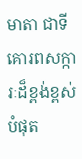មាតា ជាទីគោរពសក្ការៈដ៏ខ្ពង់ខ្ពស់បំផុត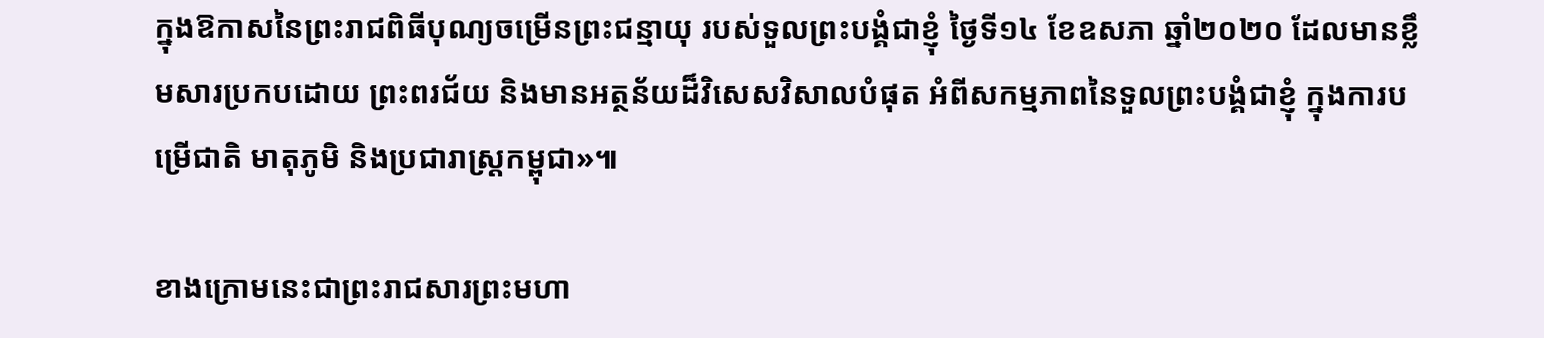ក្នុងឱកាសនៃព្រះរាជពិធីបុណ្យចម្រើនព្រះជន្មាយុ របស់ទួលព្រះបង្គំជាខ្ញុំ ថ្ងៃទី១៤ ខែឧសភា ឆ្នាំ២០២០ ដែលមានខ្លឹមសារប្រកបដោយ ព្រះពរជ័យ និងមានអត្ថន័យដ៏វិសេសវិសាលបំផុត អំពីសកម្មភាពនៃទួលព្រះបង្គំជាខ្ញុំ ក្នុងការបម្រើជាតិ មាតុភូមិ និងប្រជារាស្ត្រកម្ពុជា»៕

ខាងក្រោមនេះជាព្រះរាជសារព្រះមហា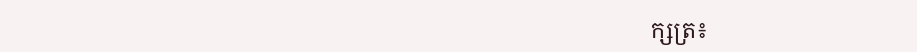ក្សត្រ៖